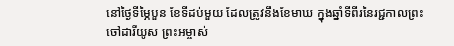នៅថ្ងៃទីម្ភៃបួន ខែទីដប់មួយ ដែលត្រូវនឹងខែមាឃ ក្នុងឆ្នាំទីពីរនៃរជ្ជកាលព្រះចៅដារីយូស ព្រះអម្ចាស់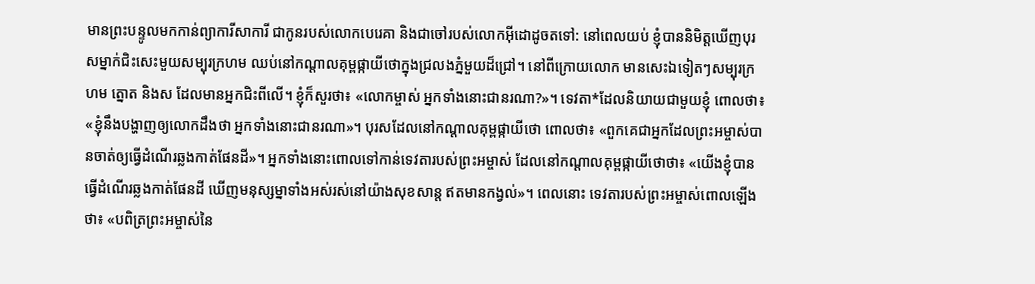មានព្រះបន្ទូលមកកាន់ព្យាការីសាការី ជាកូនរបស់លោកបេរេគា និងជាចៅរបស់លោកអ៊ីដោដូចតទៅ: នៅពេលយប់ ខ្ញុំបាននិមិត្តឃើញបុរសម្នាក់ជិះសេះមួយសម្បុរក្រហម ឈប់នៅកណ្ដាលគុម្ពផ្កាយីថោក្នុងជ្រលងភ្នំមួយដ៏ជ្រៅ។ នៅពីក្រោយលោក មានសេះឯទៀតៗសម្បុរក្រហម ត្នោត និងស ដែលមានអ្នកជិះពីលើ។ ខ្ញុំក៏សួរថា៖ «លោកម្ចាស់ អ្នកទាំងនោះជានរណា?»។ ទេវតា*ដែលនិយាយជាមួយខ្ញុំ ពោលថា៖ «ខ្ញុំនឹងបង្ហាញឲ្យលោកដឹងថា អ្នកទាំងនោះជានរណា»។ បុរសដែលនៅកណ្ដាលគុម្ពផ្កាយីថោ ពោលថា៖ «ពួកគេជាអ្នកដែលព្រះអម្ចាស់បានចាត់ឲ្យធ្វើដំណើរឆ្លងកាត់ផែនដី»។ អ្នកទាំងនោះពោលទៅកាន់ទេវតារបស់ព្រះអម្ចាស់ ដែលនៅកណ្ដាលគុម្ពផ្កាយីថោថា៖ «យើងខ្ញុំបានធ្វើដំណើរឆ្លងកាត់ផែនដី ឃើញមនុស្សម្នាទាំងអស់រស់នៅយ៉ាងសុខសាន្ត ឥតមានកង្វល់»។ ពេលនោះ ទេវតារបស់ព្រះអម្ចាស់ពោលឡើងថា៖ «បពិត្រព្រះអម្ចាស់នៃ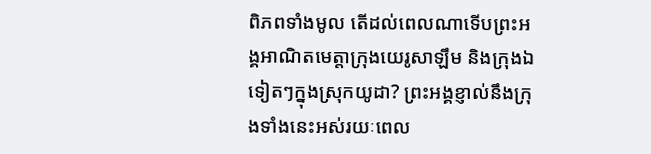ពិភពទាំងមូល តើដល់ពេលណាទើបព្រះអង្គអាណិតមេត្តាក្រុងយេរូសាឡឹម និងក្រុងឯទៀតៗក្នុងស្រុកយូដា? ព្រះអង្គខ្ញាល់នឹងក្រុងទាំងនេះអស់រយៈពេល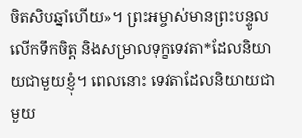ចិតសិបឆ្នាំហើយ»។ ព្រះអម្ចាស់មានព្រះបន្ទូលលើកទឹកចិត្ត និងសម្រាលទុក្ខទេវតា*ដែលនិយាយជាមួយខ្ញុំ។ ពេលនោះ ទេវតាដែលនិយាយជាមួយ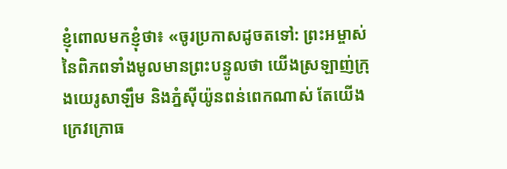ខ្ញុំពោលមកខ្ញុំថា៖ «ចូរប្រកាសដូចតទៅ: ព្រះអម្ចាស់នៃពិភពទាំងមូលមានព្រះបន្ទូលថា យើងស្រឡាញ់ក្រុងយេរូសាឡឹម និងភ្នំស៊ីយ៉ូនពន់ពេកណាស់ តែយើងក្រេវក្រោធ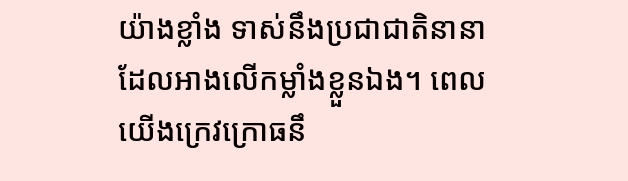យ៉ាងខ្លាំង ទាស់នឹងប្រជាជាតិនានា ដែលអាងលើកម្លាំងខ្លួនឯង។ ពេលយើងក្រេវក្រោធនឹ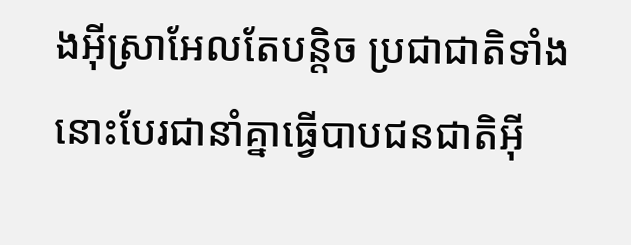ងអ៊ីស្រាអែលតែបន្តិច ប្រជាជាតិទាំងនោះបែរជានាំគ្នាធ្វើបាបជនជាតិអ៊ី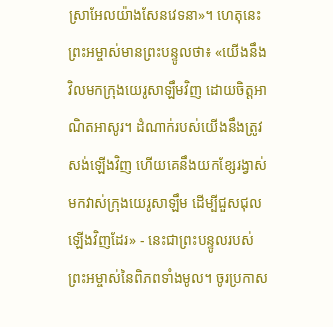ស្រាអែលយ៉ាងសែនវេទនា»។ ហេតុនេះ ព្រះអម្ចាស់មានព្រះបន្ទូលថា៖ «យើងនឹងវិលមកក្រុងយេរូសាឡឹមវិញ ដោយចិត្តអាណិតអាសូរ។ ដំណាក់របស់យើងនឹងត្រូវសង់ឡើងវិញ ហើយគេនឹងយកខ្សែរង្វាស់មកវាស់ក្រុងយេរូសាឡឹម ដើម្បីជួសជុលឡើងវិញដែរ» - នេះជាព្រះបន្ទូលរបស់ព្រះអម្ចាស់នៃពិភពទាំងមូល។ ចូរប្រកាស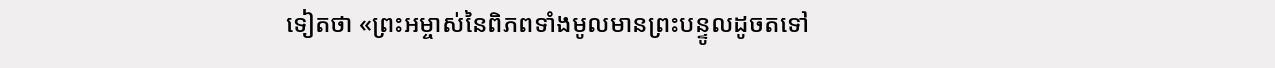ទៀតថា «ព្រះអម្ចាស់នៃពិភពទាំងមូលមានព្រះបន្ទូលដូចតទៅ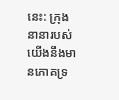នេះ: ក្រុងនានារបស់យើងនឹងមានភោគទ្រ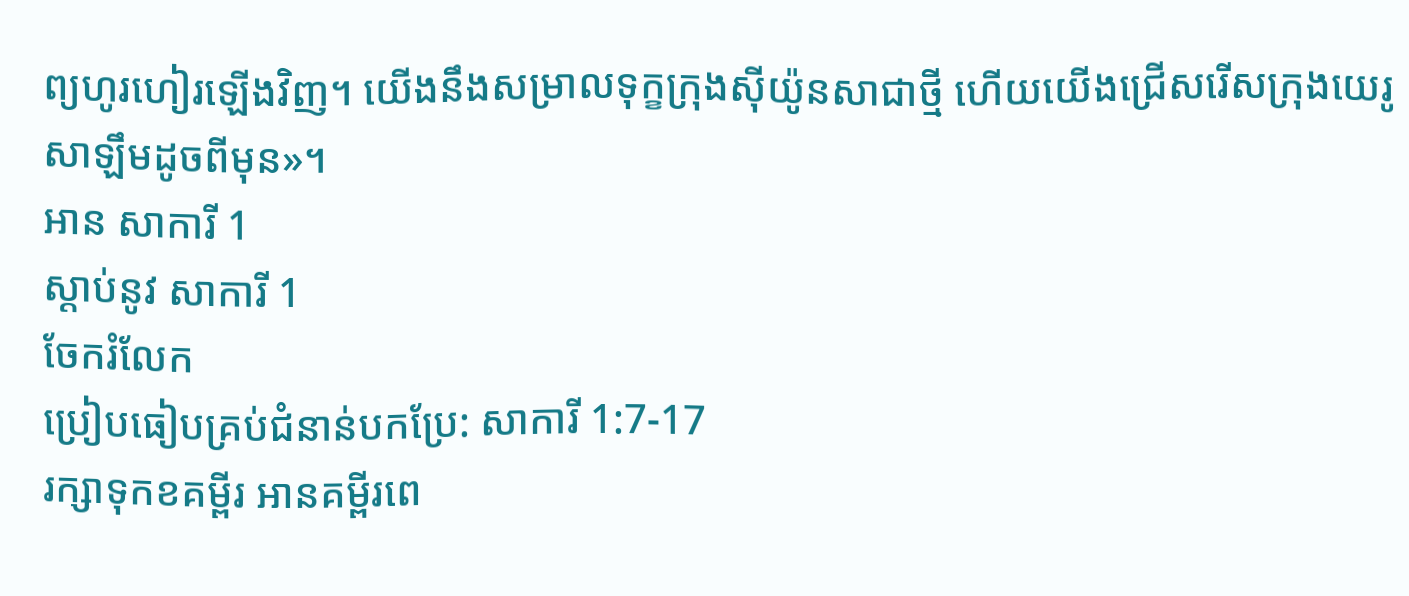ព្យហូរហៀរឡើងវិញ។ យើងនឹងសម្រាលទុក្ខក្រុងស៊ីយ៉ូនសាជាថ្មី ហើយយើងជ្រើសរើសក្រុងយេរូសាឡឹមដូចពីមុន»។
អាន សាការី 1
ស្ដាប់នូវ សាការី 1
ចែករំលែក
ប្រៀបធៀបគ្រប់ជំនាន់បកប្រែ: សាការី 1:7-17
រក្សាទុកខគម្ពីរ អានគម្ពីរពេ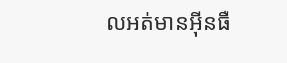លអត់មានអ៊ីនធឺ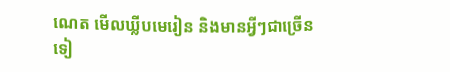ណេត មើលឃ្លីបមេរៀន និងមានអ្វីៗជាច្រើនទៀ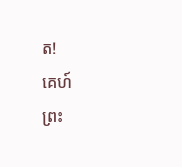ត!
គេហ៍
ព្រះ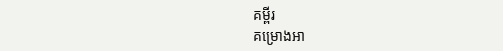គម្ពីរ
គម្រោងអា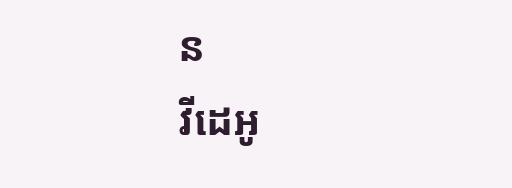ន
វីដេអូ